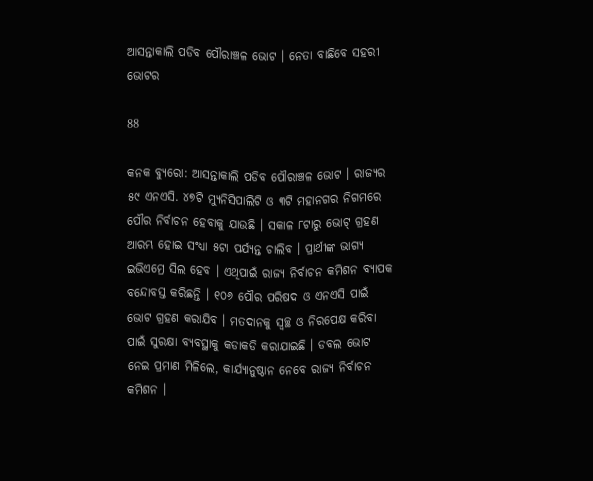ଆସନ୍ତାକାଲି ପଡିବ ପୌରାଞ୍ଚଳ ଭୋଟ । ନେତା ବାଛିବେ ସହରୀ ଭୋଟର

88

କନକ ବ୍ୟୁରୋ: ଆସନ୍ତାକାଲି ପଡିବ ପୌରାଞ୍ଚଳ ଭୋଟ । ରାଜ୍ୟର ୫୯ ଏନଏସି. ୪୭ଟି ମ୍ୟୁନିସିପାଲିଟି ଓ ୩ଟି ମହାନଗର ନିଗମରେ ପୌର ନିର୍ବାଚନ ହେବାକୁ ଯାଉଛି । ସକାଳ ୮ଟାରୁ ଭୋଟ୍ ଗ୍ରହଣ ଆରମ୍ଭ ହୋଇ ସଂଧ୍ୟା ୫ଟା ପର୍ଯ୍ୟନ୍ତ ଚାଲିବ । ପ୍ରାର୍ଥୀଙ୍କ ଭାଗ୍ୟ ଇଭିଏମ୍ରେ ସିଲ ହେବ । ଏଥିପାଇଁ ରାଜ୍ୟ ନିର୍ବାଚନ କମିଶନ ବ୍ୟାପକ ବନ୍ଦୋବସ୍ତ କରିଛନ୍ତି । ୧୦୬ ପୌର ପରିଷଦ ଓ ଏନଏସି ପାଇଁ ଭୋଟ ଗ୍ରହଣ କରାଯିବ । ମତଦାନକୁ ସ୍ୱଚ୍ଛ ଓ ନିରପେକ୍ଷ କରିବା ପାଇଁ ସୁରକ୍ଷା ବ୍ୟବସ୍ଥାକୁ କଡାକଡି କରାଯାଇଛି । ଡବଲ ଭୋଟ ନେଇ ପ୍ରମାଣ ମିଳିଲେ, କାର୍ଯ୍ୟାନୁଷ୍ଠାନ ନେବେ ରାଜ୍ୟ ନିର୍ବାଚନ କମିଶନ ।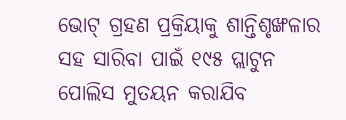ଭୋଟ୍ ଗ୍ରହଣ ପ୍ରକ୍ରିୟାକୁ ଶାନ୍ତିଶୃଙ୍ଖଳାର ସହ ସାରିବା ପାଇଁ ୧୯୫ ପ୍ଲାଟୁନ ପୋଲିସ ମୁତୟନ କରାଯିବ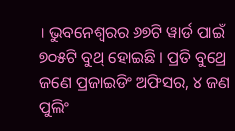। ଭୁବନେଶ୍ୱରର ୬୭ଟି ୱାର୍ଡ ପାଇଁ ୭୦୫ଟି ବୁଥ୍ ହୋଇଛି । ପ୍ରତି ବୁଥ୍ରେ ଜଣେ ପ୍ରଜାଇଡିଂ ଅଫିସର, ୪ ଜଣ ପୁଲିଂ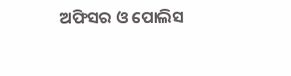ଅଫିସର ଓ ପୋଲିସ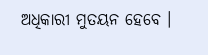ଅଧିକାରୀ ମୁତୟନ ହେବେ ।